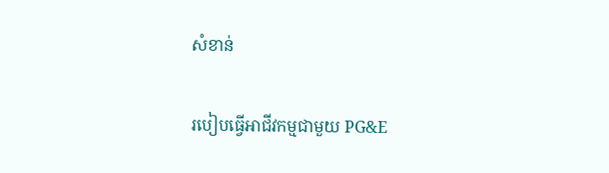សំខាន់

របៀបធ្វើអាជីវកម្មជាមួយ PG&E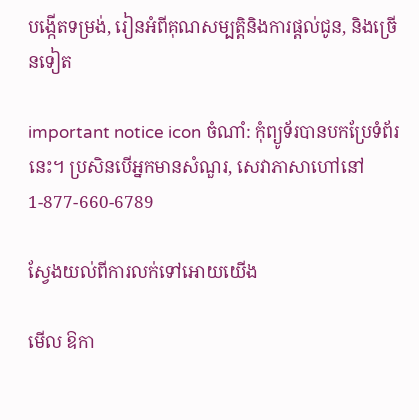បង្កើតទម្រង់, រៀនអំពីគុណសម្បត្តិនិងការផ្តល់ជូន, និងច្រើនទៀត

important notice icon ចំណាំ: កុំព្យូទ័របានបកប្រែទំព័រនេះ។ ប្រសិនបើអ្នកមានសំណួរ, សេវាភាសាហៅនៅ 1-877-660-6789

ស្វែងយល់ពីការលក់ទៅអោយយើង

មើល ឱកា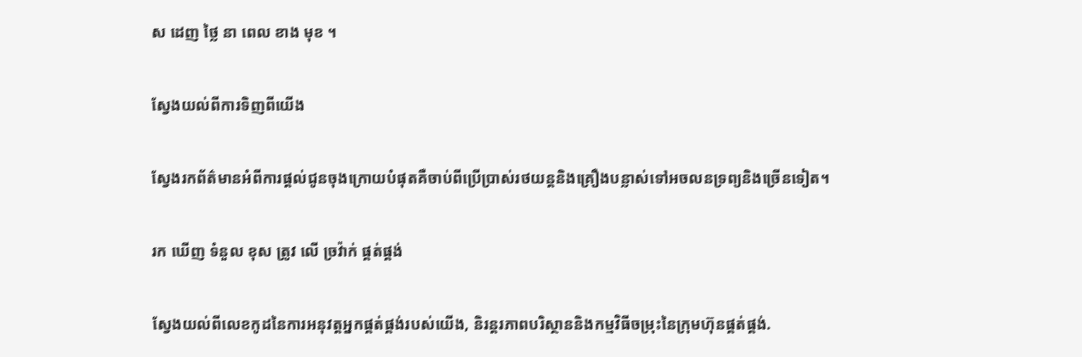ស ដេញ ថ្លៃ នា ពេល ខាង មុខ ។

ស្វែងយល់ពីការទិញពីយើង

ស្វែងរកព័ត៌មានអំពីការផ្តល់ជូនចុងក្រោយបំផុតគឺចាប់ពីប្រើប្រាស់រថយន្តនិងគ្រឿងបន្លាស់ទៅអចលនទ្រព្យនិងច្រើនទៀត។

រក ឃើញ ទំនួល ខុស ត្រូវ លើ ច្រវ៉ាក់ ផ្គត់ផ្គង់

ស្វែងយល់ពីលេខកូដនៃការអនុវត្តអ្នកផ្គត់ផ្គង់របស់យើង, និរន្តរភាពបរិស្ថាននិងកម្មវិធីចម្រុះនៃក្រុមហ៊ុនផ្គត់ផ្គង់.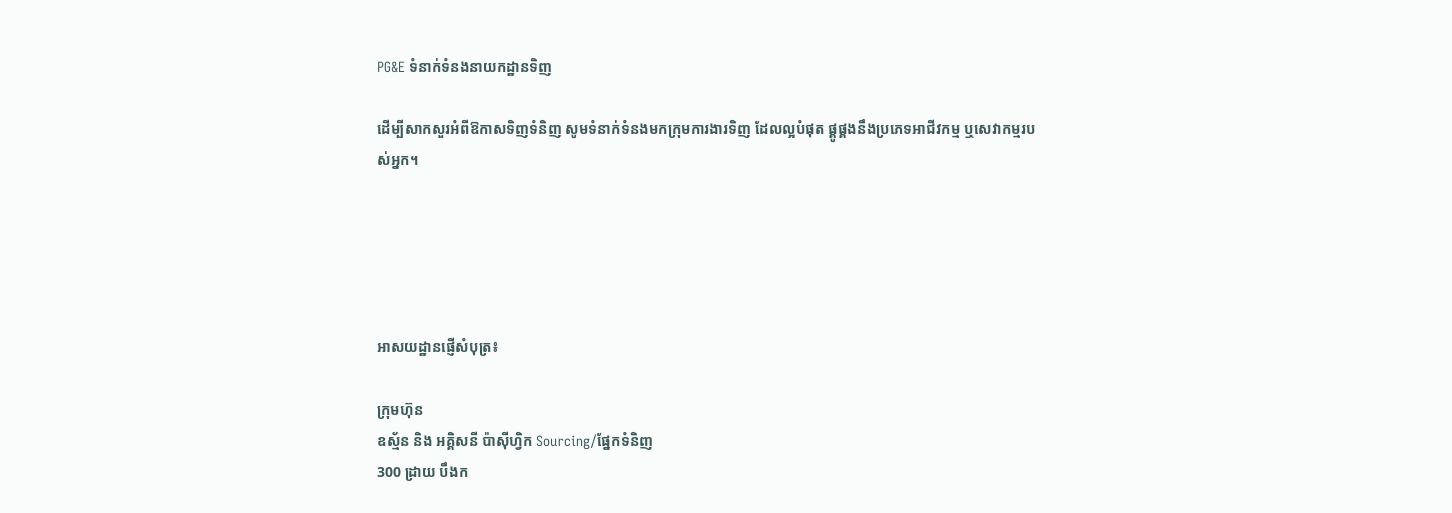PG&E ទំនាក់ទំនងនាយកដ្ឋានទិញ

ដើម្បីសាកសួរអំពីឱកាសទិញទំនិញ សូមទំនាក់ទំនងមកក្រុមការងារទិញ ដែលល្អបំផុត ផ្គូផ្គងនឹងប្រភេទអាជីវកម្ម ឬសេវាកម្មរបស់អ្នក។





អាសយដ្ឋានផ្ញើសំបុត្រ៖

ក្រុមហ៊ុន
ឧស្ម័ន និង អគ្គិសនី ប៉ាស៊ីហ្វិក Sourcing/ផ្នែកទំនិញ
300 ដ្រាយ បឹងក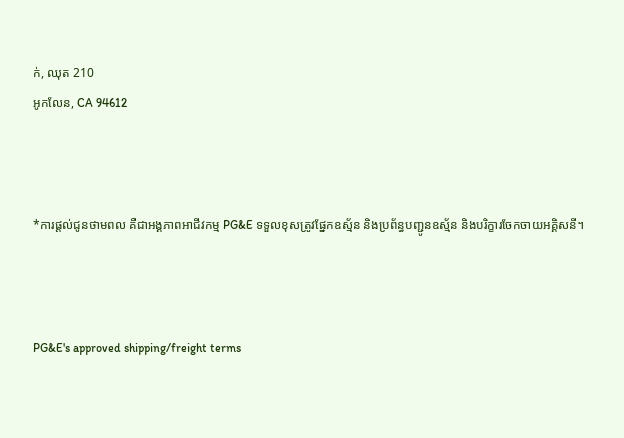ក់, ឈុត 210
អូកលែន, CA 94612



*ការផ្តល់ជូនថាមពល គឺជាអង្គភាពអាជីវកម្ម PG&E ទទួលខុសត្រូវផ្នែកឧស្ម័ន និងប្រព័ន្ធបញ្ជូនឧស្ម័ន និងបរិក្ខារចែកចាយអគ្គិសនី។



PG&E's approved shipping/freight terms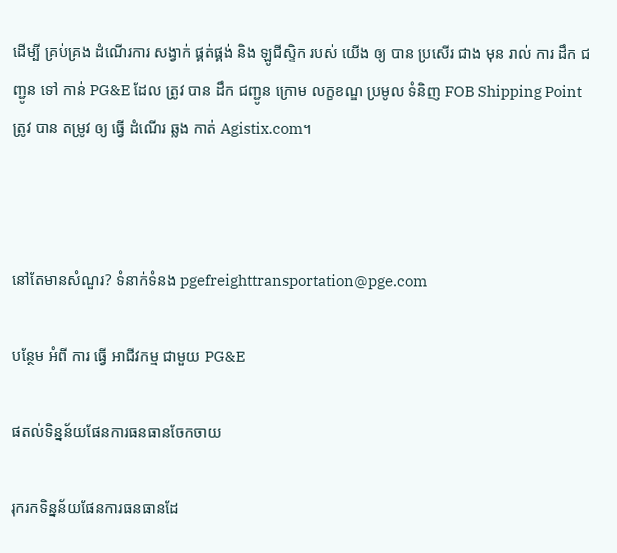ដើម្បី គ្រប់គ្រង ដំណើរការ សង្វាក់ ផ្គត់ផ្គង់ និង ឡូជីស្ទិក របស់ យើង ឲ្យ បាន ប្រសើរ ជាង មុន រាល់ ការ ដឹក ជញ្ជូន ទៅ កាន់ PG&E ដែល ត្រូវ បាន ដឹក ជញ្ជូន ក្រោម លក្ខខណ្ឌ ប្រមូល ទំនិញ FOB Shipping Point ត្រូវ បាន តម្រូវ ឲ្យ ធ្វើ ដំណើរ ឆ្លង កាត់ Agistix.com។



នៅតែមានសំណួរ? ទំនាក់ទំនង pgefreighttransportation@pge.com

បន្ថែម អំពី ការ ធ្វើ អាជីវកម្ម ជាមួយ PG&E

ផតល់ទិន្នន័យផែនការធនធានចែកចាយ

រុករកទិន្នន័យផែនការធនធានដែ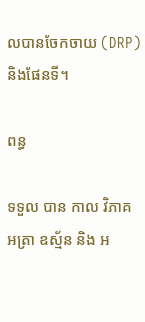លបានចែកចាយ (DRP) និងផែនទី។

ពន្ធ

ទទួល បាន កាល វិភាគ អត្រា ឧស្ម័ន និង អ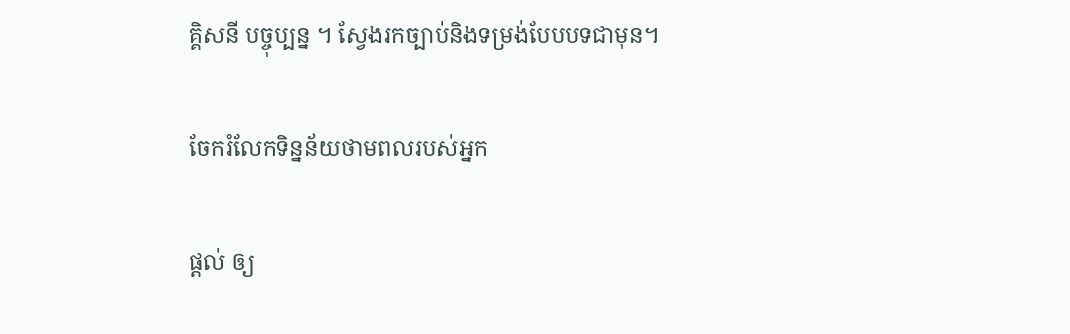គ្គិសនី បច្ចុប្បន្ន ។ ស្វែងរកច្បាប់និងទម្រង់បែបបទជាមុន។

ចែករំលែកទិន្នន័យថាមពលរបស់អ្នក

ផ្តល់ ឲ្យ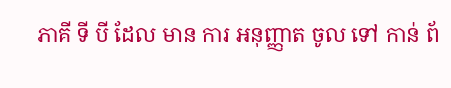ភាគី ទី បី ដែល មាន ការ អនុញ្ញាត ចូល ទៅ កាន់ ព័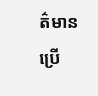ត៌មាន ប្រើ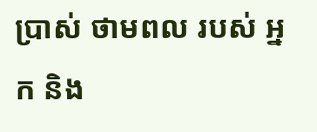ប្រាស់ ថាមពល របស់ អ្នក និង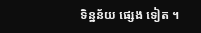ទិន្នន័យ ផ្សេង ទៀត ។